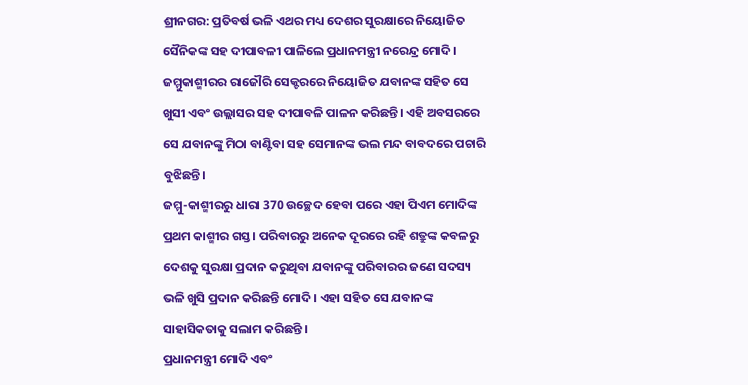ଶ୍ରୀନଗର: ପ୍ରତିବର୍ଷ ଭଳି ଏଥର ମଧ୍ୟ ଦେଶର ସୁରକ୍ଷାରେ ନିୟୋଜିତ ସୈନିକଙ୍କ ସହ ଦୀପାବଳୀ ପାଳିଲେ ପ୍ରଧାନମନ୍ତ୍ରୀ ନରେନ୍ଦ୍ର ମୋଦି। ଜମ୍ମୁକାଶ୍ମୀରର ରାଜୌରି ସେକ୍ଟରରେ ନିୟୋଜିତ ଯବାନଙ୍କ ସହିତ ସେ ଖୁସୀ ଏବଂ ଉଲ୍ଲାସର ସହ ଦୀପାବଳି ପାଳନ କରିଛନ୍ତି। ଏହି ଅବସରରେ ସେ ଯବାନଙ୍କୁ ମିଠା ବାଣ୍ଟିବା ସହ ସେମାନଙ୍କ ଭଲ ମନ୍ଦ ବାବଦରେ ପଚାରି ବୁଝିଛନ୍ତି।
ଜମ୍ମୁ-କାଶ୍ମୀରରୁ ଧାରା 370 ଉଚ୍ଛେଦ ହେବା ପରେ ଏହା ପିଏମ ମୋଦିଙ୍କ ପ୍ରଥମ କାଶ୍ମୀର ଗସ୍ତ। ପରିବାରରୁ ଅନେକ ଦୂରରେ ରହି ଶତ୍ରୁଙ୍କ କବଳରୁ ଦେଶକୁ ସୁରକ୍ଷା ପ୍ରଦାନ କରୁଥିବା ଯବାନଙ୍କୁ ପରିବାରର ଜଣେ ସଦସ୍ୟ ଭଳି ଖୁସି ପ୍ରଦାନ କରିଛନ୍ତି ମୋଦି । ଏହା ସହିତ ସେ ଯବାନଙ୍କ ସାହାସିକତାକୁ ସଲାମ କରିଛନ୍ତି ।
ପ୍ରଧାନମନ୍ତ୍ରୀ ମୋଦି ଏବଂ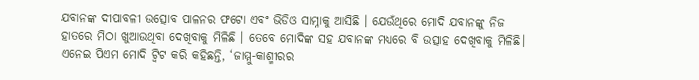ଯବାନଙ୍କ ଦୀପାବଳୀ ଉତ୍ସୋବ ପାଳନର ଫଟୋ ଏବଂ ଭିଡିଓ ସାମ୍ନାକୁ ଆସିଛି । ଯେଉଁଥିରେ ମୋଦି ଯବାନଙ୍କୁ ନିଜ ହାତରେ ମିଠା ଖୁଆଉଥିବା ଦେଖିବାକୁ ମିଳିଛି । ତେବେ ମୋଦିଙ୍କ ସହ ଯବାନଙ୍କ ମଧ୍ୟରେ ବି ଉତ୍ସାହ ଦେଖିବାକୁ ମିଳିଛି। ଏନେଇ ପିଏମ ମୋଦି ଟ୍ବିଟ କରି କହିଛନ୍ତି, ‘ଜାମ୍ମୁ-କାଶ୍ମୀରର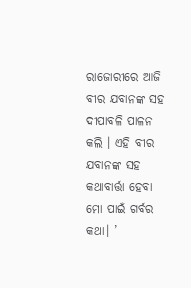ରାଜୋରୀରେ ଆଜି ବୀର ଯବାନଙ୍କ ସହ ଦୀପାବଳି ପାଳନ କଲି । ଏହି ବୀର ଯବାନଙ୍କ ସହ କଥାବାର୍ତ୍ତା ହେବା ମୋ ପାଇଁ ଗର୍ବର କଥା। ’